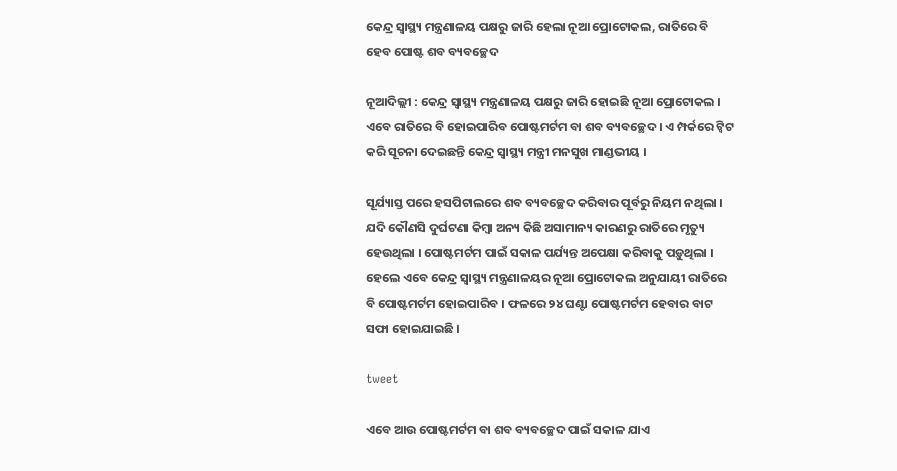କେନ୍ଦ୍ର ସ୍ୱାସ୍ଥ୍ୟ ମନ୍ତ୍ରଣାଳୟ ପକ୍ଷରୁ ଜାରି ହେଲା ନୂଆ ପ୍ରୋଟୋକଲ, ରାତିରେ ବି ହେବ ପୋଷ୍ଟ ଶବ ବ୍ୟବଚ୍ଛେଦ

ନୂଆଦିଲ୍ଲୀ : କେନ୍ଦ୍ର ସ୍ୱାସ୍ଥ୍ୟ ମନ୍ତ୍ରଣାଳୟ ପକ୍ଷରୁ ଜାରି ହୋଇଛି ନୂଆ ପ୍ରୋଟୋକଲ । ଏବେ ରାତିରେ ବି ହୋଇପାରିବ ପୋଷ୍ଟମର୍ଟମ ବା ଶବ ବ୍ୟବଚ୍ଛେଦ । ଏ ମ୍ପର୍କରେ ଟ୍ଵିଟ କରି ସୂଚନା ଦେଇଛନ୍ତି କେନ୍ଦ୍ର ସ୍ୱାସ୍ଥ୍ୟ ମନ୍ତ୍ରୀ ମନସୁଖ ମାଣ୍ଡଭୀୟ ।

ସୂର୍ଯ୍ୟାସ୍ତ ପରେ ହସପିଟାଲରେ ଶବ ବ୍ୟବଚ୍ଛେଦ କରିବାର ପୂର୍ବରୁ ନିୟମ ନଥିଲା । ଯଦି କୌଣସି ଦୁର୍ଘଟଣା କିମ୍ବା ଅନ୍ୟ କିଛି ଅସାମାନ୍ୟ କାରଣରୁ ରାତିରେ ମୃତ୍ୟୁ ହେଉଥିଲା । ପୋଷ୍ଟମର୍ଟମ ପାଇଁ ସକାଳ ପର୍ଯ୍ୟନ୍ତ ଅପେକ୍ଷା କରିବାକୁ ପଡ଼ୁଥିଲା । ହେଲେ ଏବେ କେନ୍ଦ୍ର ସ୍ୱାସ୍ଥ୍ୟ ମନ୍ତ୍ରଣାଳୟର ନୂଆ ପ୍ରୋଟୋକଲ ଅନୁଯାୟୀ ରାତିରେ ବି ପୋଷ୍ଟମର୍ଟମ ହୋଇପାରିବ । ଫଳରେ ୨୪ ଘଣ୍ଟା ପୋଷ୍ଟମର୍ଟମ ହେବାର ବାଟ ସଫା ହୋଇଯାଇଛି ।

tweet

ଏବେ ଆଉ ପୋଷ୍ଟମର୍ଟମ ବା ଶବ ବ୍ୟବଚ୍ଛେଦ ପାଇଁ ସକାଳ ଯାଏ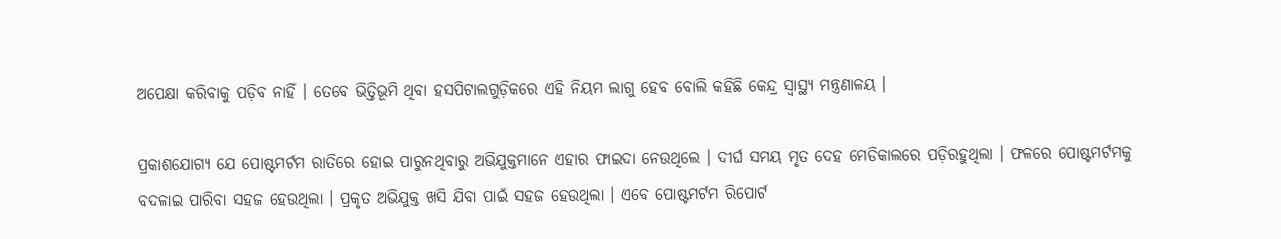ଅପେକ୍ଷା କରିବାକୁ ପଡ଼ିବ ନାହିଁ । ତେବେ ଭିତ୍ତିଭୂମି ଥିବା ହସପିଟାଲଗୁଡ଼ିକରେ ଏହି ନିୟମ ଲାଗୁ ହେବ ବୋଲି କହିଛି କେନ୍ଦ୍ର ସ୍ୱାସ୍ଥ୍ୟ ମନ୍ତ୍ରଣାଳୟ ।

ପ୍ରକାଶଯୋଗ୍ୟ ଯେ ପୋଷ୍ଟମର୍ଟମ ରାତିରେ ହୋଇ ପାରୁନଥିବାରୁ ଅଭିଯୁକ୍ତମାନେ ଏହାର ଫାଇଦା ନେଉଥିଲେ । ଦୀର୍ଘ ସମୟ ମୃତ ଦେହ ମେଡିକାଲରେ ପଡ଼ିରହୁଥିଲା । ଫଳରେ ପୋଷ୍ଟମର୍ଟମକୁ ବଦଳାଇ ପାରିବା ସହଜ ହେଉଥିଲା । ପ୍ରକୃତ ଅଭିଯୁକ୍ତ ଖସି ଯିବା ପାଇଁ ସହଜ ହେଉଥିଲା । ଏବେ ପୋଷ୍ଟମର୍ଟମ ରିପୋର୍ଟ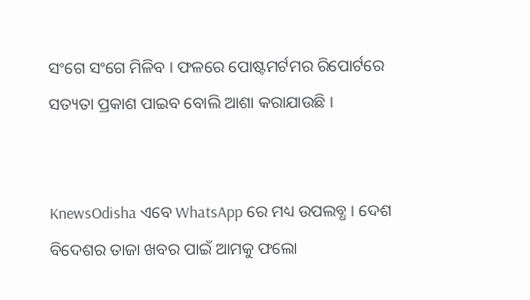ସଂଗେ ସଂଗେ ମିଳିବ । ଫଳରେ ପୋଷ୍ଟମର୍ଟମର ରିପୋର୍ଟରେ ସତ୍ୟତା ପ୍ରକାଶ ପାଇବ ବୋଲି ଆଶା କରାଯାଉଛି ।


KnewsOdisha ଏବେ WhatsApp ରେ ମଧ୍ୟ ଉପଲବ୍ଧ । ଦେଶ ବିଦେଶର ତାଜା ଖବର ପାଇଁ ଆମକୁ ଫଲୋ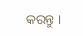କରନ୍ତୁ ।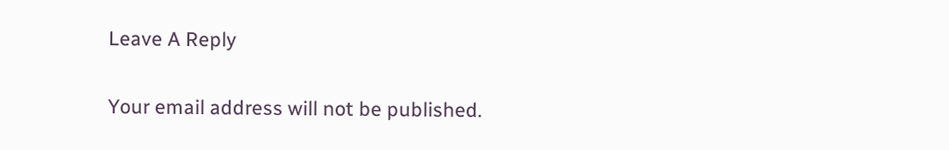Leave A Reply

Your email address will not be published.